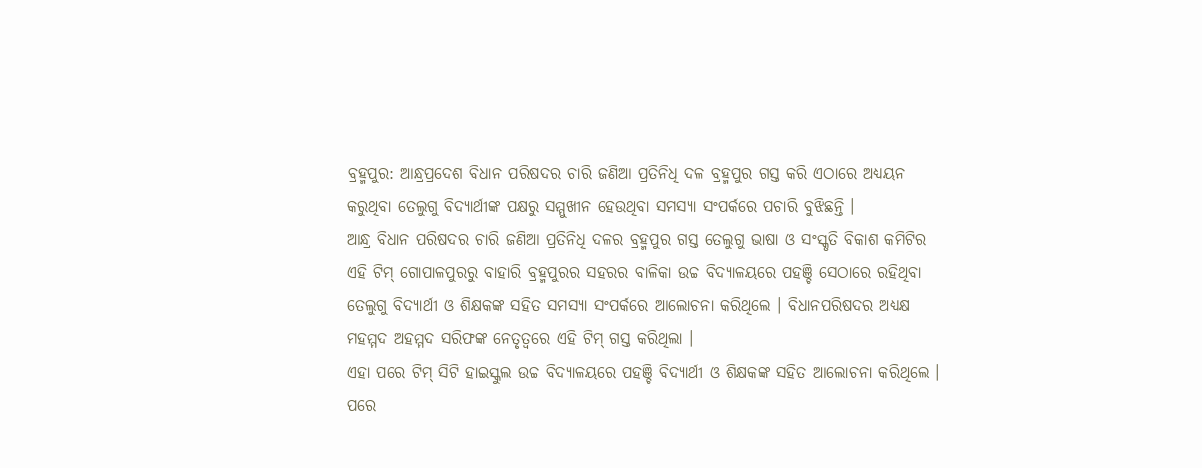ବ୍ରହ୍ମପୁର: ଆନ୍ଧ୍ରପ୍ରଦେଶ ବିଧାନ ପରିଷଦର ଚାରି ଜଣିଆ ପ୍ରତିନିଧି ଦଳ ବ୍ରହ୍ମପୁର ଗସ୍ତ କରି ଏଠାରେ ଅଧ୍ୟୟନ କରୁଥିବା ତେଲୁଗୁ ବିଦ୍ୟାର୍ଥୀଙ୍କ ପକ୍ଷରୁ ସମ୍ମୁଖୀନ ହେଉଥିବା ସମସ୍ୟା ସଂପର୍କରେ ପଚାରି ବୁଝିଛନ୍ତି ।
ଆନ୍ଧ୍ର ବିଧାନ ପରିଷଦର ଚାରି ଜଣିଆ ପ୍ରତିନିଧି ଦଳର ବ୍ରହ୍ମପୁର ଗସ୍ତ ତେଲୁଗୁ ଭାଷା ଓ ସଂସ୍କୃତି ବିକାଶ କମିଟିର ଏହି ଟିମ୍ ଗୋପାଳପୁରରୁ ବାହାରି ବ୍ରହ୍ମପୁରର ସହରର ବାଳିକା ଉଚ୍ଚ ବିଦ୍ୟାଳୟରେ ପହଞ୍ଚି ସେଠାରେ ରହିଥିବା ତେଲୁଗୁ ବିଦ୍ୟାର୍ଥୀ ଓ ଶିକ୍ଷକଙ୍କ ସହିତ ସମସ୍ୟା ସଂପର୍କରେ ଆଲୋଚନା କରିଥିଲେ । ବିଧାନପରିଷଦର ଅଧ୍ୟକ୍ଷ ମହମ୍ମଦ ଅହମ୍ମଦ ସରିଫଙ୍କ ନେତୃତ୍ବରେ ଏହି ଟିମ୍ ଗସ୍ତ କରିଥିଲା ।
ଏହା ପରେ ଟିମ୍ ସିଟି ହାଇସ୍କୁଲ ଉଚ୍ଚ ବିଦ୍ୟାଳୟରେ ପହଞ୍ଚି ବିଦ୍ୟାର୍ଥୀ ଓ ଶିକ୍ଷକଙ୍କ ସହିତ ଆଲୋଚନା କରିଥିଲେ । ପରେ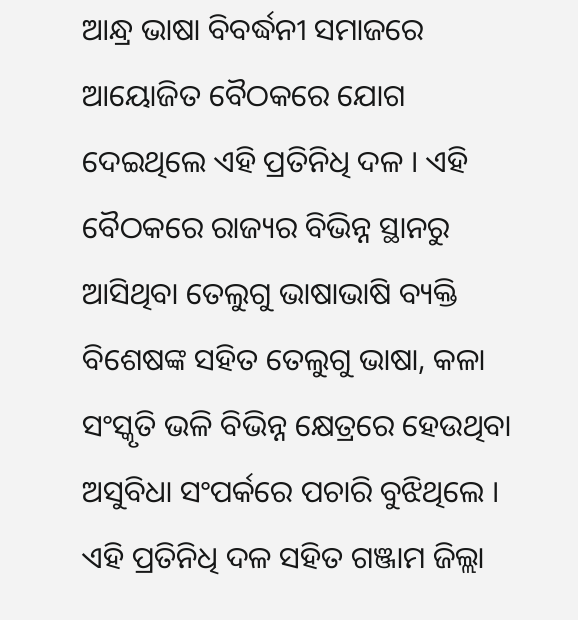ଆନ୍ଧ୍ର ଭାଷା ବିବର୍ଦ୍ଧନୀ ସମାଜରେ ଆୟୋଜିତ ବୈଠକରେ ଯୋଗ ଦେଇଥିଲେ ଏହି ପ୍ରତିନିଧି ଦଳ । ଏହି ବୈଠକରେ ରାଜ୍ୟର ବିଭିନ୍ନ ସ୍ଥାନରୁ ଆସିଥିବା ତେଲୁଗୁ ଭାଷାଭାଷି ବ୍ୟକ୍ତି ବିଶେଷଙ୍କ ସହିତ ତେଲୁଗୁ ଭାଷା, କଳା ସଂସ୍କୃତି ଭଳି ବିଭିନ୍ନ କ୍ଷେତ୍ରରେ ହେଉଥିବା ଅସୁବିଧା ସଂପର୍କରେ ପଚାରି ବୁଝିଥିଲେ ।
ଏହି ପ୍ରତିନିଧି ଦଳ ସହିତ ଗଞ୍ଜାମ ଜିଲ୍ଲା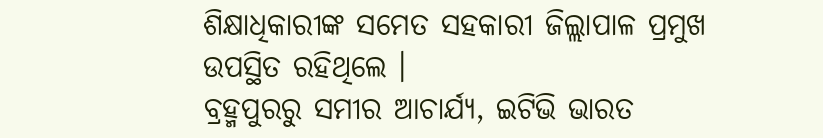ଶିକ୍ଷାଧିକାରୀଙ୍କ ସମେତ ସହକାରୀ ଜିଲ୍ଲାପାଳ ପ୍ରମୁଖ ଉପସ୍ଥିତ ରହିଥିଲେ ।
ବ୍ରହ୍ମପୁରରୁ ସମୀର ଆଚାର୍ଯ୍ୟ, ଇଟିଭି ଭାରତ